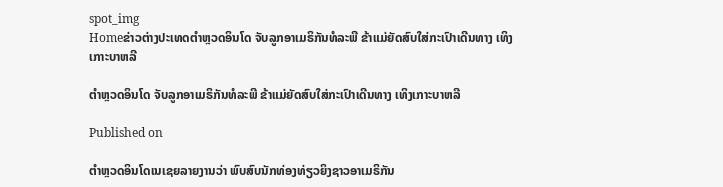spot_img
Homeຂ່າວຕ່າງປະເທດຕຳຫຼວດອິນໂດ ຈັບລູກອາເມຣິກັນທໍລະພີ ຂ້າແມ່ຍັດສົບໃສ່ກະເປົາເດີນທາງ ເທິງເກາະບາຫລີ

ຕຳຫຼວດອິນໂດ ຈັບລູກອາເມຣິກັນທໍລະພີ ຂ້າແມ່ຍັດສົບໃສ່ກະເປົາເດີນທາງ ເທິງເກາະບາຫລີ

Published on

ຕຳຫຼວດອິນໂດເນເຊຍລາຍງານວ່າ ພົບສົບນັກທ່ອງທ່ຽວຍິງຊາວອາເມຣິກັນ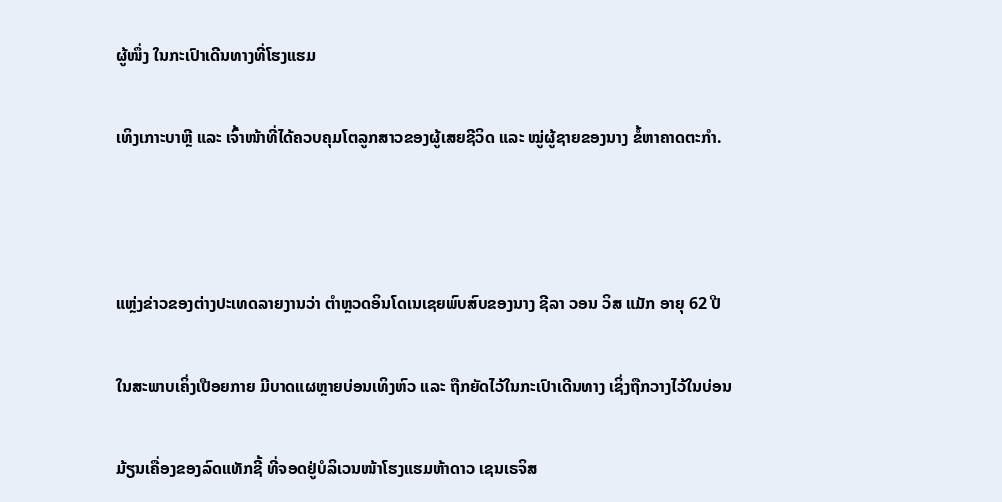ຜູ້ໜຶ່ງ ໃນກະເປົາເດີນທາງທີ່ໂຮງແຮມ

ເທິງເກາະບາຫຼີ ແລະ ເຈົ້າໜ້າທີ່ໄດ້ຄວບຄຸມໂຕລູກສາວຂອງຜູ້ເສຍຊີວິດ ແລະ ໝູ່ຜູ້ຊາຍຂອງນາງ ຂໍ້ຫາຄາດຕະກຳ.



ແຫຼ່ງຂ່າວຂອງຕ່າງປະເທດລາຍງານວ່າ ຕຳຫຼວດອິນໂດເນເຊຍພົບສົບຂອງນາງ ຊີລາ ວອນ ວິສ ແມັກ ອາຍຸ 62 ປີ

ໃນສະພາບເຄິ່ງເປືອຍກາຍ ມີບາດແຜຫຼາຍບ່ອນເທິງຫົວ ແລະ ຖືກຍັດໄວ້ໃນກະເປົາເດີນທາງ ເຊິ່ງຖືກວາງໄວ້ໃນບ່ອນ

ມ້ຽນເຄື່ອງຂອງລົດແທັກຊີ້ ທີ່ຈອດຢູ່ບໍລິເວນໜ້າໂຮງແຮມຫ້າດາວ ເຊນເຣຈິສ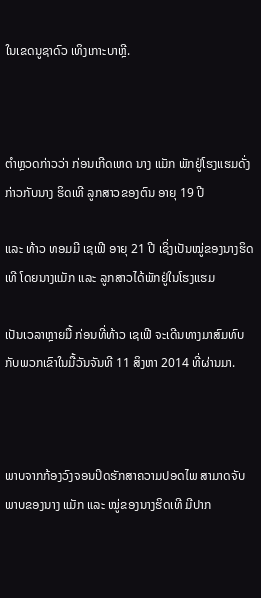ໃນເຂດນູຊາດົວ ເທິງເກາະບາຫຼີ.



ຕຳຫຼວດກ່າວວ່າ ກ່ອນເກີດເຫດ ນາງ ແມັກ ພັກຢູ່ໂຮງແຮມດັ່ງກ່າວກັບນາງ ຮິດເທີ ລູກສາວຂອງຕົນ ອາຍຸ 19 ປີ

ແລະ ທ້າວ ທອມມີ ເຊເຟີ ອາຍຸ 21 ປີ ເຊິ່ງເປັນໝູ່ຂອງນາງຮິດເທີ ໂດຍນາງແມັກ ແລະ ລູກສາວໄດ້ພັກຢູ່ໃນໂຮງແຮມ

ເປັນເວລາຫຼາຍມື້ ກ່ອນທີ່ທ້າວ ເຊເຟີ ຈະເດີນທາງມາສົມທົບກັບພວກເຂົາໃນມື້ວັນຈັນທີ 11 ສິງຫາ 2014 ທີ່ຜ່ານມາ.



ພາບຈາກກ້ອງວົງຈອນປິດຮັກສາຄວາມປອດໄພ ສາມາດຈັບພາບຂອງນາງ ແມັກ ແລະ ໝູ່ຂອງນາງຮິດເທີ ມີປາກ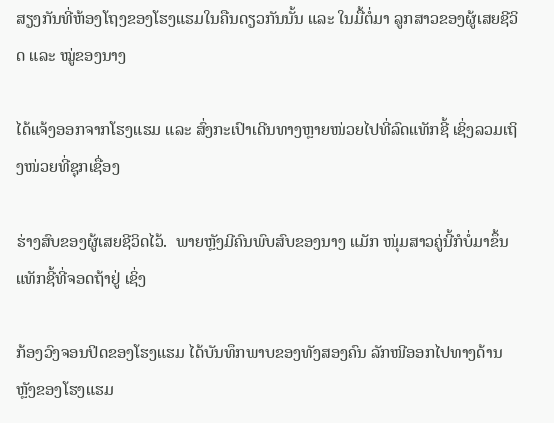ສຽງກັນທີ່ຫ້ອງໂຖງຂອງໂຮງແຮມໃນຄືນດຽວກັນນັ້ນ ແລະ ໃນມື້ຕໍ່ມາ ລູກສາວຂອງຜູ້ເສຍຊີວິດ ແລະ ໝູ່ຂອງນາງ

ໄດ້ແຈ້ງອອກຈາກໂຮງແຮມ ແລະ ສົ່ງກະເປົາເດີນທາງຫຼາຍໜ່ວຍໄປທີ່ລົດແທັກຊີ້ ເຊິ່ງລວມເຖິງໜ່ວຍທີ່ຊຸກເຊື່ອງ

ຮ່າງສົບຂອງຜູ້ເສຍຊີວິດໄວ້.  ພາຍຫຼັງມີຄົນພົບສົບຂອງນາງ ແມັກ ໜຸ່ມສາວຄູ່ນີ້ກໍບໍ່ມາຂຶ້ນແທັກຊີ້ທີ່ຈອດຖ້າຢູ່ ເຊິ່ງ

ກ້ອງວົງຈອນປິດຂອງໂຮງແຮມ ໄດ້ບັນທຶກພາບຂອງທັງສອງຄົນ ລັກໜີອອກໄປທາງດ້ານຫຼັງຂອງໂຮງແຮມ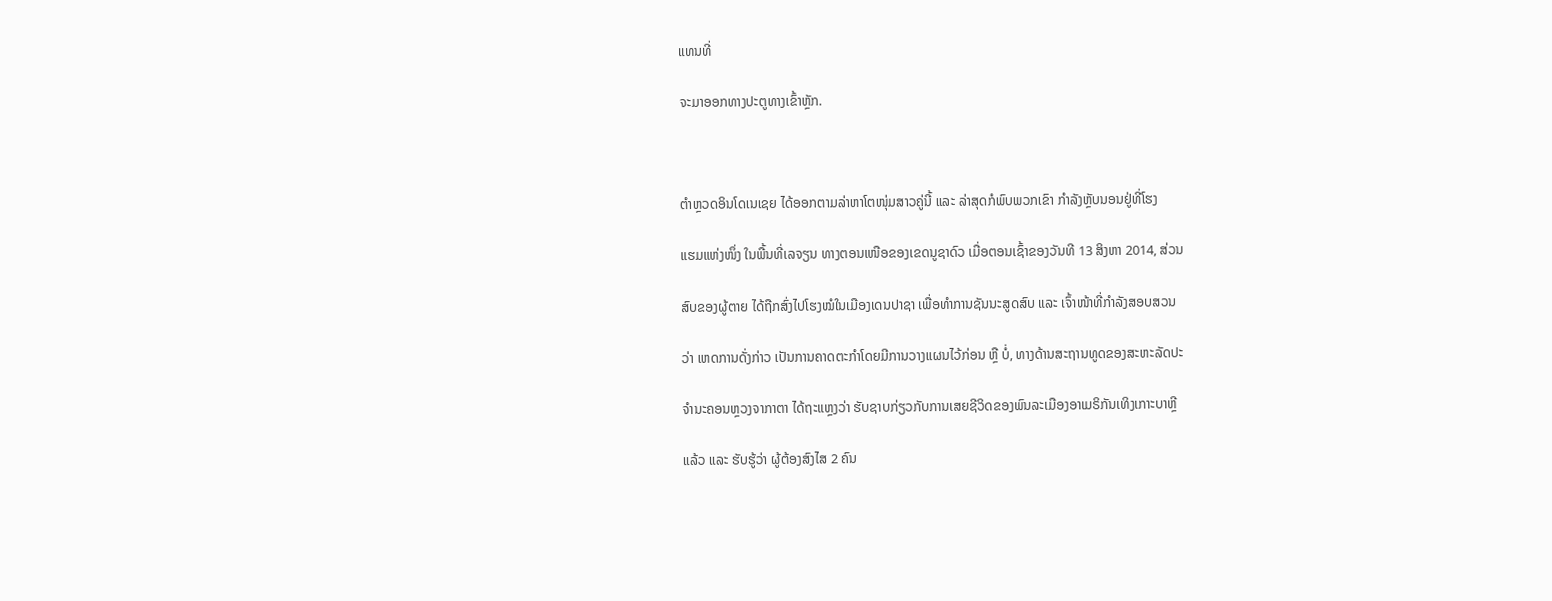ແທນທີ່

ຈະມາອອກທາງປະຕູທາງເຂົ້າຫຼັກ.



ຕຳຫຼວດອິນໂດເນເຊຍ ໄດ້ອອກຕາມລ່າຫາໂຕໜຸ່ມສາວຄູ່ນີ້ ແລະ ລ່າສຸດກໍພົບພວກເຂົາ ກຳລັງຫຼັບນອນຢູ່ທີ່ໂຮງ

ແຮມແຫ່ງໜຶ່ງ ໃນພື້ນທີ່ເລຈຽນ ທາງຕອນເໜືອຂອງເຂດນູຊາດົວ ເມື່ອຕອນເຊົ້າຂອງວັນທີ 13 ສິງຫາ 2014, ສ່ວນ

ສົບຂອງຜູ້ຕາຍ ໄດ້ຖືກສົ່ງໄປໂຮງໝໍໃນເມືອງເດນປາຊາ ເພື່ອທຳການຊັນນະສູດສົບ ແລະ ເຈົ້າໜ້າທີ່ກຳລັງສອບສວນ

ວ່າ ເຫດການດັ່ງກ່າວ ເປັນການຄາດຕະກຳໂດຍມີການວາງແຜນໄວ້ກ່ອນ ຫຼື ບໍ່, ທາງດ້ານສະຖານທູດຂອງສະຫະລັດປະ

ຈຳນະຄອນຫຼວງຈາກາຕາ ໄດ້ຖະແຫຼງວ່າ ຮັບຊາບກ່ຽວກັບການເສຍຊີວິດຂອງພົນລະເມືອງອາເມຣິກັນເທິງເກາະບາຫຼີ

ແລ້ວ ແລະ ຮັບຮູ້ວ່າ ຜູ້ຕ້ອງສົງໄສ 2 ຄົນ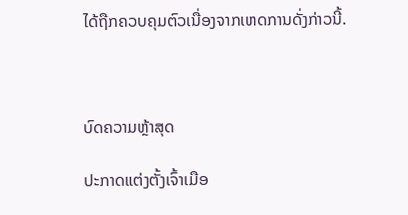ໄດ້ຖືກຄວບຄຸມຕົວເນື່ອງຈາກເຫດການດັ່ງກ່າວນີ້.



ບົດຄວາມຫຼ້າສຸດ

ປະກາດແຕ່ງຕັ້ງເຈົ້າເມືອ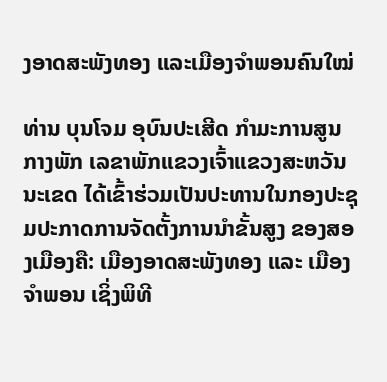ງອາດສະພັງທອງ ແລະເມືອງຈຳພອນຄົນໃໝ່

ທ່ານ ບຸນໂຈມ ອຸບົນປະເສີດ ກຳມະການສູນກາງພັກ ເລຂາພັກແຂວງເຈົ້າແຂວງສະຫວັນນະເຂດ ໄດ້ເຂົ້າຮ່ວມເປັນປະທານໃນກອງປະຊຸມປະກາດການຈັດຕັ້ງການນຳຂັ້ນສູງ ຂອງສອງເມືອງຄື: ເມືອງອາດສະພັງທອງ ແລະ ເມືອງຈຳພອນ ເຊິ່ງພິທີ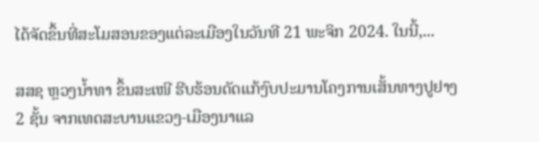ໄດ້ຈັດຂຶ້ນທີ່ສະໂມສອນຂອງແຕ່ລະເມືອງໃນວັນທີ 21 ພະຈິກ 2024. ໃນນີ້,...

ສສຊ ຫຼວງນໍ້າທາ ຂຶ້ນສະເໜີ ຮີບຮ້ອນດັດແກ້ງົບປະມານໂຄງການເສັ້ນທາງປູຢາງ 2 ຊັ້ນ ຈາກເທດສະບານແຂວງ-ເມືອງນາແລ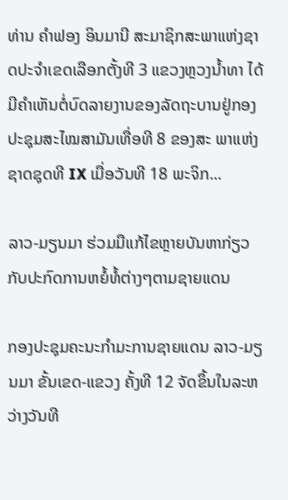ທ່ານ ຄຳຟອງ ອິນມານີ ສະມາຊິກສະພາແຫ່ງຊາດປະຈຳເຂດເລືອກຕັ້ງທີ 3 ແຂວງຫຼວງນ້ຳທາ ໄດ້ມີຄຳເຫັນຕໍ່ບົດລາຍງານຂອງລັດຖະບານຢູ່ກອງປະຊຸມສະໄໝສາມັນເທື່ອທີ 8 ຂອງສະ ພາແຫ່ງຊາດຊຸດທີ IX ເມື່ອວັນທີ 18 ພະຈິກ...

ລາວ-ມຽນມາ ຮ່ວມມືແກ້ໄຂຫຼາຍບັນຫາກ່ຽວກັບປະກົດການຫຍໍ້ທໍ້ຕ່າງໆຕາມຊາຍແດນ

ກອງປະຊຸມຄະນະກຳມະການຊາຍແດນ ລາວ-ມຽນມາ ຂັ້ນເຂດ-ແຂວງ ຄັ້ງທີ 12 ຈັດຂຶ້ນໃນລະຫວ່າງວັນທີ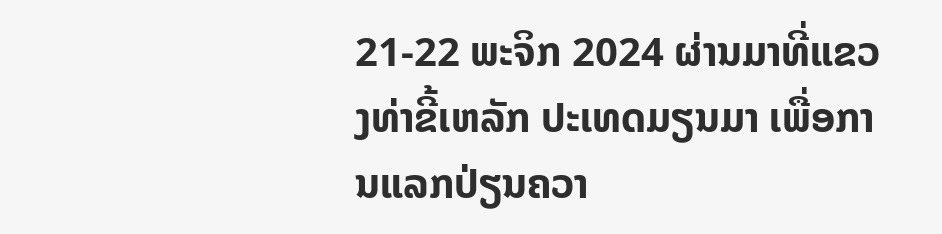21-22 ພະຈິກ 2024 ຜ່ານມາທີ່ແຂວງທ່າຂີ້ເຫລັກ ປະເທດມຽນມາ ເພື່ອການແລກປ່ຽນຄວາ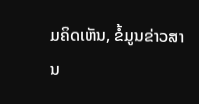ມຄິດເຫັນ, ຂໍ້ມູນຂ່າວສານ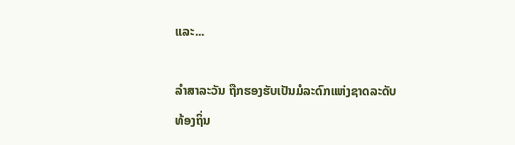ແລະ...

ລຳສາລະວັນ ຖືກຮອງຮັບເປັນມໍລະດົກແຫ່ງຊາດລະດັບທ້ອງຖິ່ນ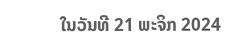ໃນວັນທີ 21 ພະຈິກ 2024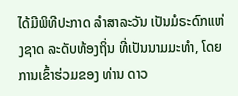ໄດ້ມີພິທີປະກາດ ລຳສາລະວັນ ເປັນມໍຣະດົກແຫ່ງຊາດ ລະດັບທ້ອງຖິ່ນ ທີ່ເປັນນາມມະທຳ, ໂດຍການເຂົ້າຮ່ວມຂອງ ທ່ານ ດາວ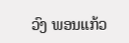ວົງ ພອນແກ້ວ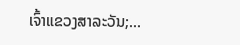ເຈົ້າແຂວງສາລະວັນ;...